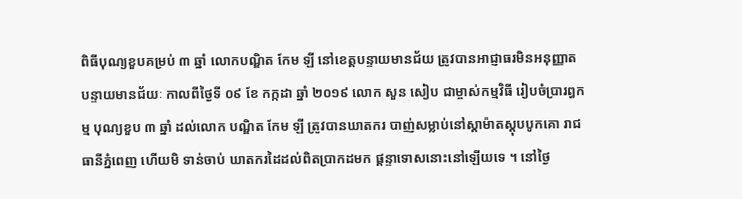ពិធីបុណ្យខួបគម្រប់ ៣ ឆ្នាំ លោកបណ្ឌិត កែម ឡី នៅខេត្តបន្ទាយមានជ័យ ត្រូវបានអាជ្ញាធរមិនអនុញ្ញាត
បន្ទាយមានជ័យៈ កាលពីថ្ងៃទី ០៩ ខែ កក្កដា ឆ្នាំ ២០១៩ លោក សួន សៀប ជាម្ចាស់កម្មវិធី រៀបចំប្រារព្ធកម្ម បុណ្យខួប ៣ ឆ្នាំ ដល់លោក បណ្ឌិត កែម ឡី ត្រូវបានឃាតករ បាញ់សម្លាប់នៅស្តាម៉ាតស្តុបបូកគោ រាជធានីភ្នំពេញ ហើយមិ ទាន់ចាប់ ឃាតករដៃដល់ពិតប្រាកដមក ផ្តន្ទាទោសនោះនៅឡើយទេ ។ នៅថ្ងៃ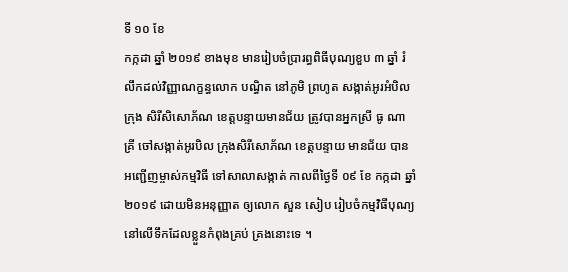ទី ១០ ខែ
កក្កដា ឆ្នាំ ២០១៩ ខាងមុខ មានរៀបចំប្រារព្ធពិធីបុណ្យខួប ៣ ឆ្នាំ រំលឹកដល់វិញ្ញាណក្ខន្ធលោក បណ្ធិត នៅភូមិ ព្រហូត សង្កាត់អូរអំបិល ក្រុង សិរីសិសោភ័ណ ខេត្តបន្ទាយមានជ័យ ត្រូវបានអ្នកស្រី ធូ ណាគ្រី ចៅសង្កាត់អូរបិល ក្រុងសិរីសោភ័ណ ខេត្តបន្ទាយ មានជ័យ បានអញ្ជើញម្ចាស់កម្មវិធី ទៅសាលាសង្កាត់ កាលពីថ្ងៃទី ០៩ ខែ កក្កដា ឆ្នាំ២០១៩ ដោយមិនអនុញ្ញាត ឲ្យលោក សួន សៀប រៀបចំកម្មវិធីបុណ្យ នៅលើទឹកដែលខ្លួនកំពុងគ្រប់ គ្រងនោះទេ ។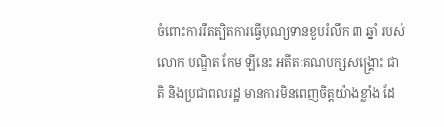ចំពោះការរឹតត្បិតការធ្វើបុណ្យទានខួបរំលឹក ៣ ឆ្នាំ របស់លោក បណ្ឌិត កែម ឡីនេះ អតីតៈគណបក្សសង្គ្រោះ ជាតិ និងប្រជាពលរដ្ឋ មានការមិនពេញចិត្តយ៉ាងខ្លាំង ដែ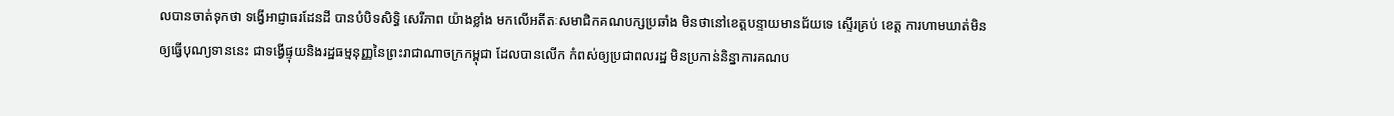លបានចាត់ទុកថា ទង្វើអាជ្ញាធរដែនដី បានបំបិទសិទ្ធិ សេរីភាព យ៉ាងខ្លាំង មកលើអតីតៈសមាជិកគណបក្សប្រឆាំង មិនថានៅខេត្តបន្ទាយមានជ័យទេ ស្ទើរគ្រប់ ខេត្ត ការហាមឃាត់មិនឲ្យធ្វើបុណ្យទាននេះ ជាទង្វើផ្ទុយនិងរដ្ឋធម្មនុញ្ញនៃព្រះរាជាណាចក្រកម្ពុជា ដែលបានលើក កំពស់ឲ្យប្រជាពលរដ្ឋ មិនប្រកាន់និន្នាការគណប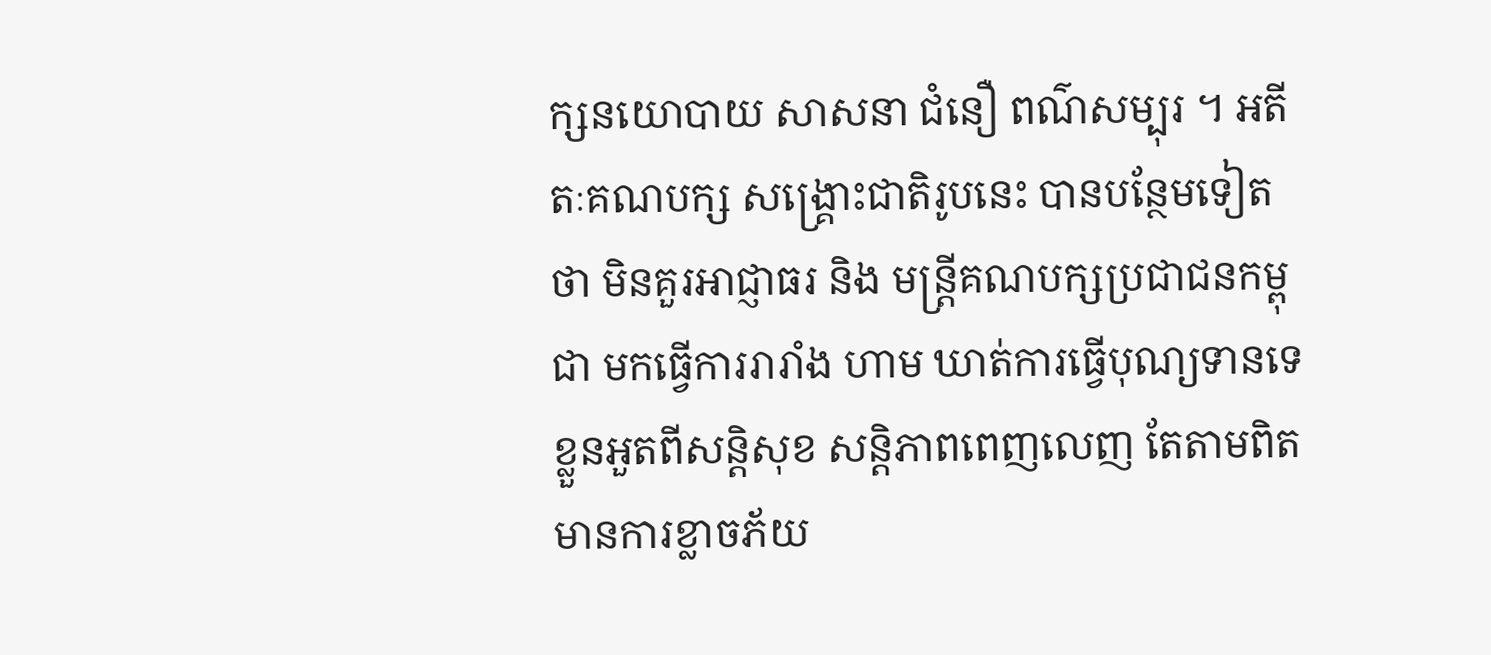ក្សនយោបាយ សាសនា ជំនឿ ពណ៌សម្បុរ ។ អតីតៈគណបក្ស សង្គ្រោះជាតិរូបនេះ បានបន្ថែមទៀតថា មិនគួរអាជ្ញាធរ និង មន្ត្រីគណបក្សប្រជាជនកម្ពុជា មកធ្វើការរារាំង ហាម ឃាត់ការធ្វើបុណ្យទានទេ ខ្លួនអួតពីសន្តិសុខ សន្តិភាពពេញលេញ តែតាមពិតមានការខ្លាចភ័យ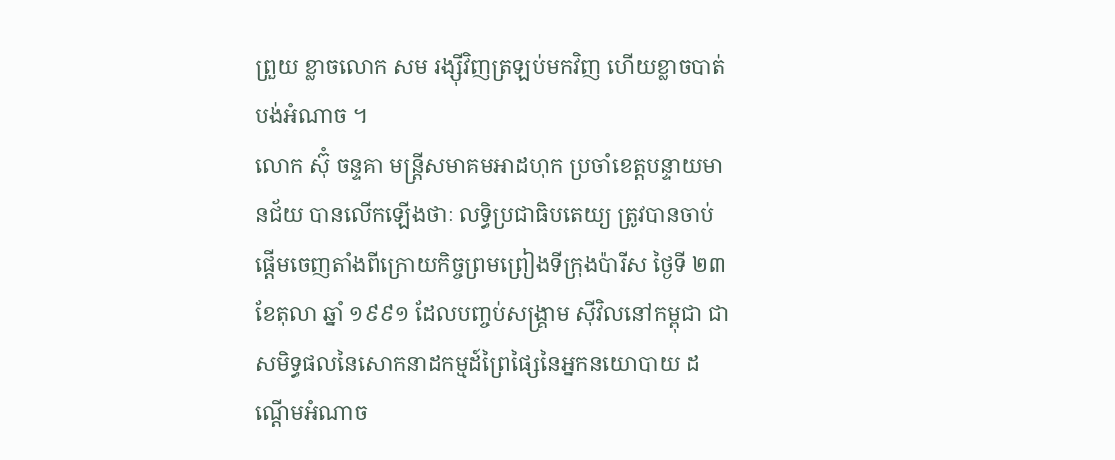ព្រួយ ខ្លាចលោក សម រង្ស៊ីវិញត្រឡប់មកវិញ ហើយខ្លាចបាត់បង់អំណាច ។
លោក ស៊ុំ ចន្ទគា មន្ត្រីសមាគមអាដហុក ប្រចាំខេត្តបន្ទាយមានជ័យ បានលើកឡើងថាៈ លទ្ធិប្រជាធិបតេយ្យ ត្រូវបានចាប់ផ្តើមចេញតាំងពីក្រោយកិច្ចព្រមព្រៀងទីក្រុងប៉ារីស ថ្ងៃទី ២៣ ខែតុលា ឆ្នាំ ១៩៩១ ដែលបញ្ចប់សង្គ្រាម ស៊ីវិលនៅកម្ពុជា ជាសមិទ្ធផលនៃសោកនាដកម្មដ៍ព្រៃផ្សៃនៃអ្នកនយោបាយ ដណ្តើមអំណាច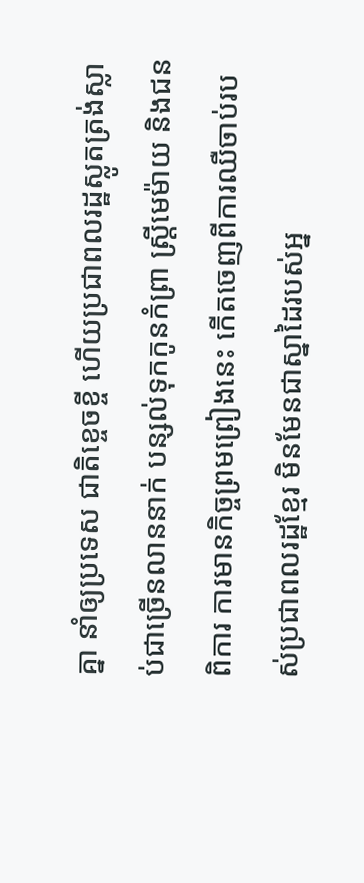គ្នា នាំឲ្យប្រទេស ជាតិខ្ចេចខ្ចី ហើយប្រជាពលរដ្ឋស្លូតត្រង់ស្លាប់ជាច្រើនលាននាក់ បន្សល់ទុកកូនកំព្រា ស្ត្រីមេម៉ាយ និងជនពិការ ការមានកិច្ចព្រមព្រៀងនេះ កើតចេញពីការឈឺចាប់របស់ប្រជាពលរដ្ឋខ្មែរ មិនមែនជាស្នាដៃរបស់អ្ន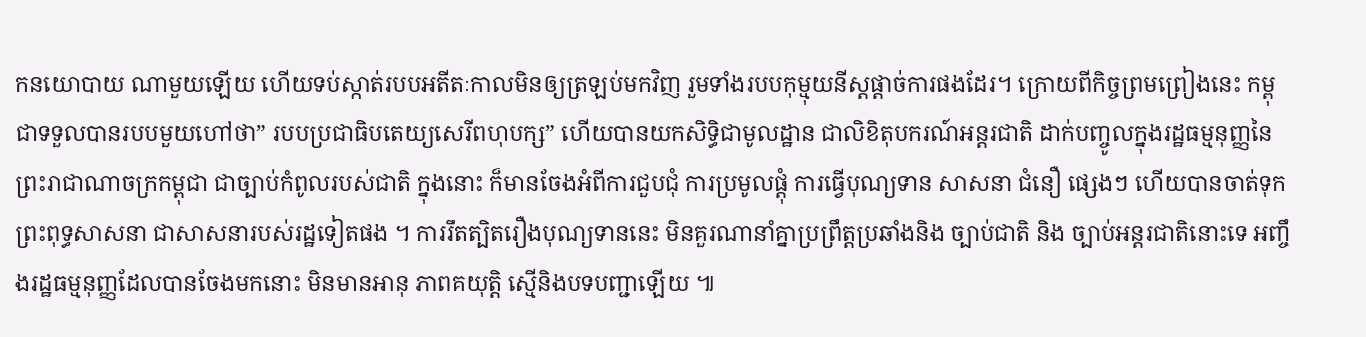កនយោបាយ ណាមួយឡើយ ហើយទប់ស្កាត់របបអតីតៈកាលមិនឲ្យត្រឡប់មកវិញ រួមទាំងរបបកុម្មុយនីស្តផ្តាច់ការផងដែរ។ ក្រោយពីកិច្ចព្រមព្រៀងនេះ កម្ពុជាទទួលបានរបបមួយហៅថា” របបប្រជាធិបតេយ្យសេរីពហុបក្ស” ហើយបានយកសិទ្ធិជាមូលដ្ឋាន ជាលិខិតុបករណ៍អន្តរជាតិ ដាក់បញ្ចូលក្នុងរដ្ឋធម្មនុញ្ញនៃព្រះរាជាណាចក្រកម្ពុជា ជាច្បាប់កំពូលរបស់ជាតិ ក្នុងនោះ ក៏មានចែងអំពីការជួបជុំ ការប្រមូលផ្តុំ ការធ្វើបុណ្យទាន សាសនា ជំនឿ ផ្សេងៗ ហើយបានចាត់ទុកព្រះពុទ្ធសាសនា ជាសាសនារបស់រដ្ឋទៀតផង ។ ការរឹតត្បិតរឿងបុណ្យទាននេះ មិនគួរណានាំគ្នាប្រព្រឹត្តប្រឆាំងនិង ច្បាប់ជាតិ និង ច្បាប់អន្តរជាតិនោះទេ អញ្ចឹងរដ្ឋធម្មនុញ្ញដែលបានចែងមកនោះ មិនមានអានុ ភាពគយុត្តិ ស្មើនិងបទបញ្ជាឡើយ ៕